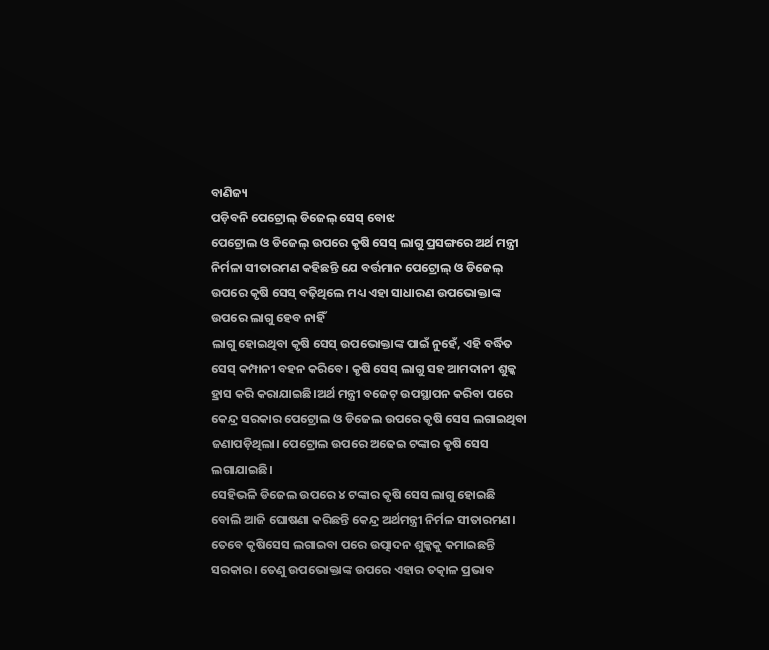ବାଣିଜ୍ୟ
ପଡ଼ିବନି ପେଟ୍ରୋଲ୍ ଡିଜେଲ୍ ସେସ୍ ବୋଝ
ପେଟ୍ରୋଲ ଓ ଡିଜେଲ୍ ଉପରେ କୃଷି ସେସ୍ ଲାଗୁ ପ୍ରସଙ୍ଗରେ ଅର୍ଥ ମନ୍ତ୍ରୀ ନିର୍ମଳା ସୀତାରମଣ କହିଛନ୍ତି ଯେ ବର୍ତ୍ତମାନ ପେଟ୍ରୋଲ୍ ଓ ଡିଜେଲ୍ ଉପରେ କୃଷି ସେସ୍ ବଢ଼ିଥିଲେ ମଧ୍ୟ ଏହା ସାଧାରଣ ଉପଭୋକ୍ତାଙ୍କ ଉପରେ ଲାଗୁ ହେବ ନାହିଁ
ଲାଗୁ ହୋଇଥିବା କୃଷି ସେସ୍ ଉପଭୋକ୍ତାଙ୍କ ପାଇଁ ନୁହେଁ, ଏହି ବର୍ଦ୍ଧିତ ସେସ୍ କମ୍ପାନୀ ବହନ କରିବେ। କୃଷି ସେସ୍ ଲାଗୁ ସହ ଆମଦାନୀ ଶୁଳ୍କ ହ୍ରାସ କରି କରାଯାଇଛି।ଅର୍ଥ ମନ୍ତ୍ରୀ ବଜେଟ୍ ଉପସ୍ଥାପନ କରିବା ପରେ କେନ୍ଦ୍ର ସରକାର ପେଟ୍ରୋଲ ଓ ଡିଜେଲ ଉପରେ କୃଷି ସେସ ଲଗାଇଥିବା ଜଣାପଡ଼ିଥିଲା। ପେଟ୍ରୋଲ ଉପରେ ଅଢେଇ ଟଙ୍କାର କୃଷି ସେସ ଲଗାଯାଇଛି।
ସେହିଭଳି ଡିଜେଲ ଉପରେ ୪ ଟଙ୍କାର କୃଷି ସେସ ଲାଗୁ ହୋଇଛି ବୋଲି ଆଜି ଘୋଷଣା କରିଛନ୍ତି କେନ୍ଦ୍ର ଅର୍ଥମନ୍ତ୍ରୀ ନିର୍ମଳ ସୀତାରମଣ। ତେବେ କୃଷିସେସ ଲଗାଇବା ପରେ ଉତ୍ପାଦନ ଶୁଳ୍କକୁ କମାଇଛନ୍ତି ସରକାର। ତେଣୁ ଉପଭୋକ୍ତାଙ୍କ ଉପରେ ଏହାର ତତ୍କାଳ ପ୍ରଭାବ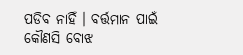ପଡିବ ନାହିଁ । ବର୍ତ୍ତମାନ ପାଇଁ କୌଣସି ବୋଝ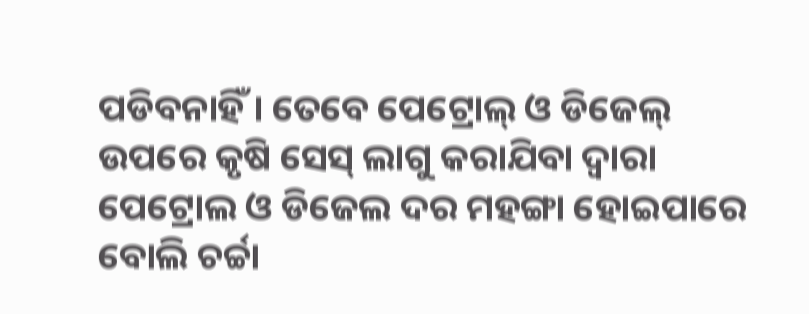ପଡିବନାହିଁ । ତେବେ ପେଟ୍ରୋଲ୍ ଓ ଡିଜେଲ୍ ଉପରେ କୃଷି ସେସ୍ ଲାଗୁ କରାଯିବା ଦ୍ବାରା ପେଟ୍ରୋଲ ଓ ଡିଜେଲ ଦର ମହଙ୍ଗା ହୋଇପାରେ ବୋଲି ଚର୍ଚ୍ଚା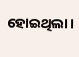ହୋଇଥିଲା।